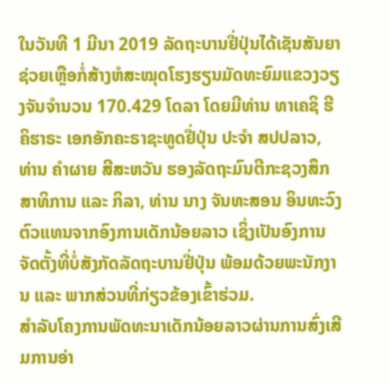ໃນວັນທີ 1 ມີນາ 2019 ລັດຖະບານຢີ່ປຸ່ນໄດ້ເຊັນສັນຍາຊ່ວຍເຫຼືອກໍ່ສ້າງຫໍສະໝຸດໂຮງຮຽນມັດທະຍົມແຂວງວຽງຈັນຈຳນວນ 170.429 ໂດລາ ໂດຍມີທ່ານ ທາເຄຊິ ຮີຄິຮາຣະ ເອກອັກຄະຣາຊະທູດຢີ່ປຸ່ນ ປະຈຳ ສປປລາວ, ທ່ານ ຄຳຜາຍ ສີສະຫວັນ ຮອງລັດຖະມົນຕີກະຊວງສຶກສາທິການ ແລະ ກິລາ, ທ່ານ ນາງ ຈັນທະສອນ ອິນທະວົງ ຕົວແທນຈາກອົງການເດັກນ້ອຍລາວ ເຊິ່ງເປັນອົງການຈັດຕັ້ງທີ່ບໍ່ສັງກັດລັດຖະບານຢີ່ປຸ່ນ ພ້ອມດ້ວຍພະນັກງານ ແລະ ພາກສ່ວນທີ່ກ່ຽວຂ້ອງເຂົ້າຮ່ວມ.
ສໍາລັບໂຄງການພັດທະນາເດັກນ້ອຍລາວຜ່ານການສົ່ງເສີມການອ່າ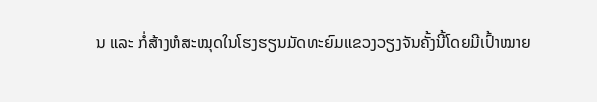ນ ແລະ ກໍ່ສ້າງຫໍສະໝຸດໃນໂຮງຮຽນມັດທະຍົມແຂວງວຽງຈັນຄັ້ງນີ້ໂດຍມີເປົ້າໝາຍ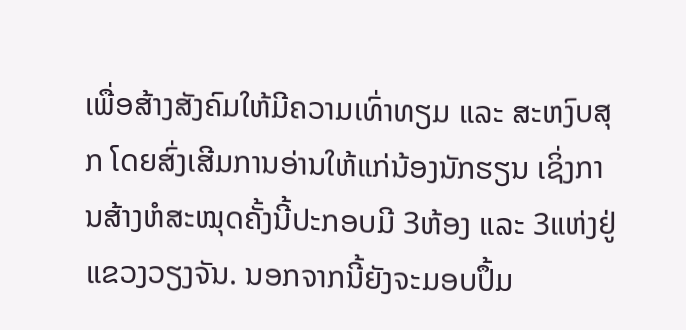ເພື່ອສ້າງສັງຄົມໃຫ້ມີຄວາມເທົ່າທຽມ ແລະ ສະຫງົບສຸກ ໂດຍສົ່ງເສີມການອ່ານໃຫ້ແກ່ນ້ອງນັກຮຽນ ເຊິ່ງການສ້າງຫໍສະໝຸດຄັ້ງນີ້ປະກອບມີ 3ຫ້ອງ ແລະ 3ແຫ່ງຢູ່ແຂວງວຽງຈັນ. ນອກຈາກນີ້ຍັງຈະມອບປຶ້ມ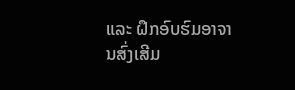ແລະ ຝຶກອົບຮົມອາຈານສົ່ງເສີມ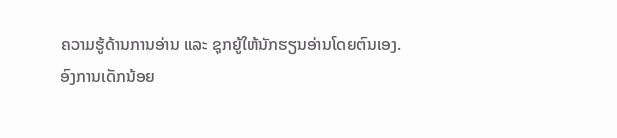ຄວາມຮູ້ດ້ານການອ່ານ ແລະ ຊຸກຍູ້ໃຫ້ນັກຮຽນອ່ານໂດຍຕົນເອງ.
ອົງການເດັກນ້ອຍ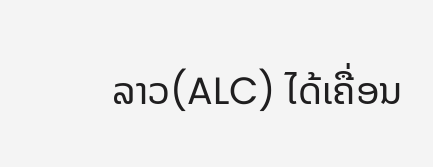ລາວ(ALC) ໄດ້ເຄື່ອນ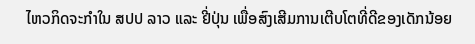ໄຫວກິດຈະກຳໃນ ສປປ ລາວ ແລະ ຢີ່ປຸ່ນ ເພື່ອສົງເສີມການເຕີບໂຕທີ່ດີຂອງເດັກນ້ອຍ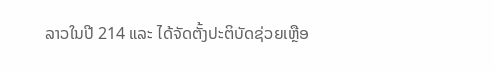ລາວໃນປີ 214 ແລະ ໄດ້ຈັດຕັ້ງປະຕິບັດຊ່ວຍເຫຼືອ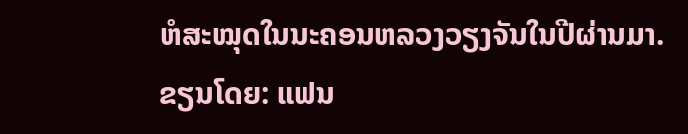ຫໍສະໝຸດໃນນະຄອນຫລວງວຽງຈັນໃນປີຜ່ານມາ.
ຂຽນໂດຍ: ແຟນ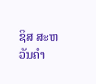ຊິສ ສະຫວັນຄຳ